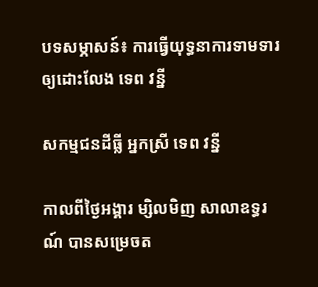បទសម្ភាសន៍៖ ការធ្វើយុទ្ធនាការទាមទារឲ្យដោះលែង ទេព វន្នី

សកម្មជនដីធ្លី អ្នកស្រី ទេព វន្នី

កាលពីថ្ងៃអង្គារ ម្សិលមិញ សាលាឧទ្ធរណ៍ បានសម្រេចត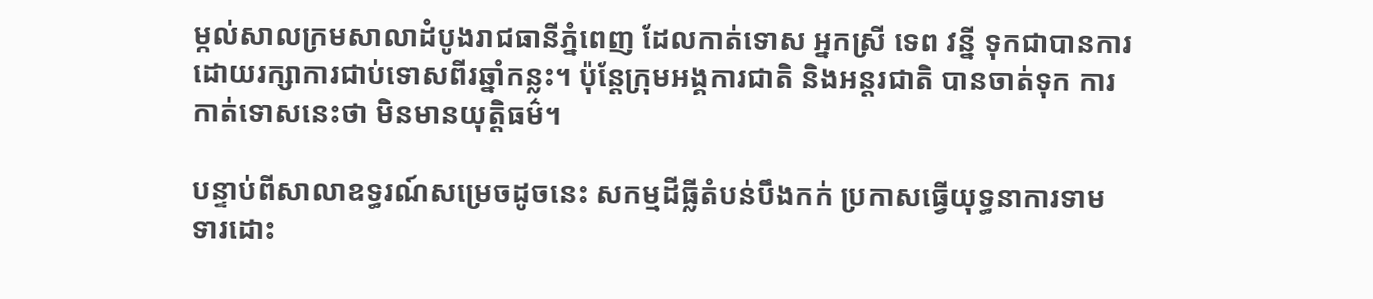ម្កល់សាលក្រមសាលាដំបូងរាជធានីភ្នំពេញ ដែលកាត់ទោស អ្នកស្រី ទេព វន្នី ទុកជាបានការដោយរក្សាការជាប់ទោសពីរឆ្នាំកន្លះ។ ប៉ុន្តែក្រុមអង្គការជាតិ និងអន្តរជាតិ បានចាត់ទុក ការកាត់ទោសនេះថា មិនមានយុត្តិធម៌។

បន្ទាប់ពីសាលាឧទ្ធរណ៍សម្រេចដូចនេះ សកម្មដីធ្លីតំបន់បឹងកក់ ប្រកាសធ្វើយុទ្ធនាការទាមទារដោះ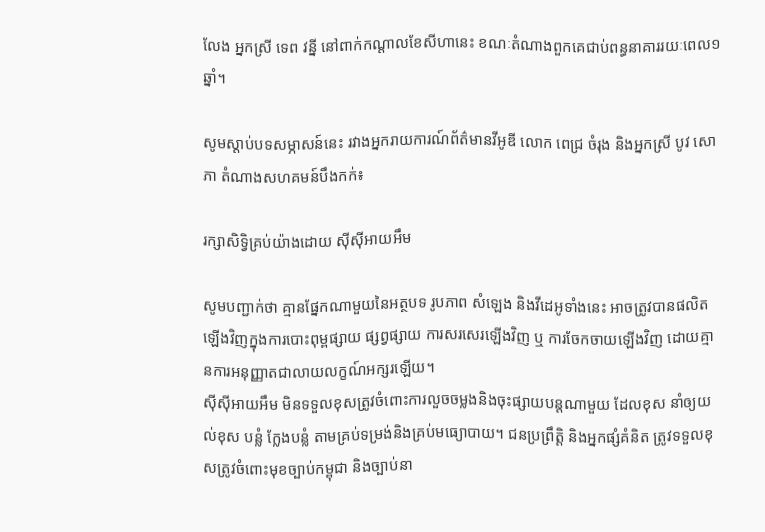លែង អ្នកស្រី ទេព វន្នី នៅពាក់កណ្ដាលខែសីហានេះ ខណៈតំណាងពួកគេជាប់ពន្ធនាគាររយៈពេល១ឆ្នាំ។

សូមស្ដាប់បទសម្ភាសន៍នេះ រវាងអ្នករាយការណ៍ព័ត៌មានវីអូឌី លោក ពេជ្រ ចំរុង និងអ្នកស្រី បូវ សោភា តំណាងសហគមន៍បឹងកក់៖

រក្សាសិទ្វិគ្រប់យ៉ាងដោយ ស៊ីស៊ីអាយអឹម

សូមបញ្ជាក់ថា គ្មានផ្នែកណាមួយនៃអត្ថបទ រូបភាព សំឡេង និងវីដេអូទាំងនេះ អាចត្រូវបានផលិតឡើងវិញក្នុងការបោះពុម្ពផ្សាយ ផ្សព្វផ្សាយ ការសរសេរឡើងវិញ ឬ ការចែកចាយឡើងវិញ ដោយគ្មានការអនុញ្ញាតជាលាយលក្ខណ៍អក្សរឡើយ។
ស៊ីស៊ីអាយអឹម មិនទទួលខុសត្រូវចំពោះការលួចចម្លងនិងចុះផ្សាយបន្តណាមួយ ដែលខុស នាំឲ្យយល់ខុស បន្លំ ក្លែងបន្លំ តាមគ្រប់ទម្រង់និងគ្រប់មធ្យោបាយ។ ជនប្រព្រឹត្តិ និងអ្នកផ្សំគំនិត ត្រូវទទួលខុសត្រូវចំពោះមុខច្បាប់កម្ពុជា និងច្បាប់នា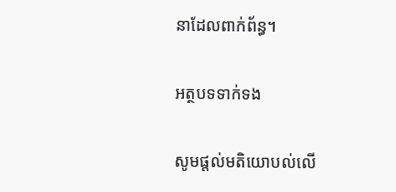នាដែលពាក់ព័ន្ធ។

អត្ថបទទាក់ទង

សូមផ្ដល់មតិយោបល់លើ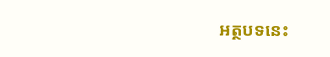អត្ថបទនេះ